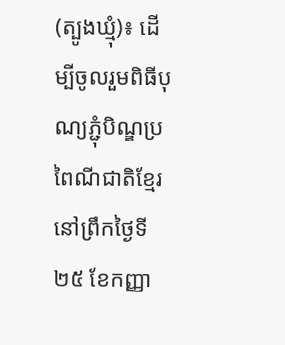(ត្បូងឃ្មុំ)៖ ដើម្បីចូលរួមពិធីបុណ្យភ្ជុំបិណ្ឌប្រពៃណីជាតិខ្មែរ នៅព្រឹកថ្ងៃទី២៥ ខែកញ្ញា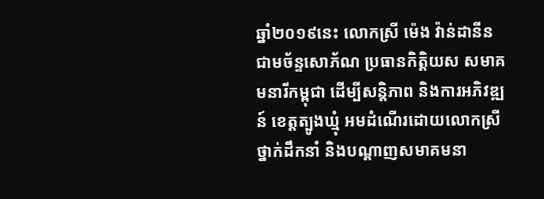ឆ្នាំ២០១៩នេះ លោកស្រី ម៉េង វ៉ាន់ដានីន ជាមច័ន្ទសោភ័ណ ប្រធានកិត្តិយស សមាគមនារីកម្ពុជា ដើម្បីសន្តិភាព និងការអភិវឌ្ឍន៍ ខេត្តត្បូងឃ្មុំ អមដំណើរដោយលោកស្រី ថ្នាក់ដឹកនាំ និងបណ្ដាញសមាគមនា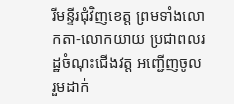រីមន្ទីរជុំវិញខេត្ត ព្រមទាំងលោកតា-លោកយាយ ប្រជាពលរដ្ឋចំណុះជើងវត្ត អញ្ជើញចូលរួមដាក់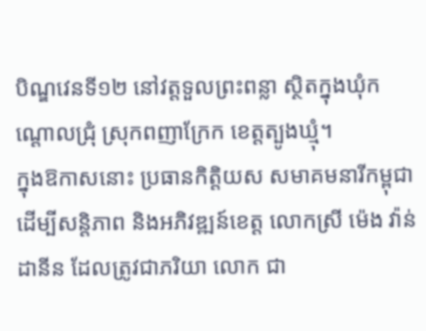បិណ្ឌវេនទី១២ នៅវត្តទួលព្រះពន្លា ស្ថិតក្នុងឃុំកណ្ដោលជ្រុំ ស្រុកពញាក្រែក ខេត្តត្បូងឃ្មុំ។
ក្នុងឱកាសនោះ ប្រធានកិត្ដិយស សមាគមនារីកម្ពុជា ដើម្បីសន្តិភាព និងអភិវឌ្ឍន៍ខេត្ត លោកស្រី ម៉េង វ៉ាន់ដានីន ដែលត្រូវជាភរិយា លោក ជា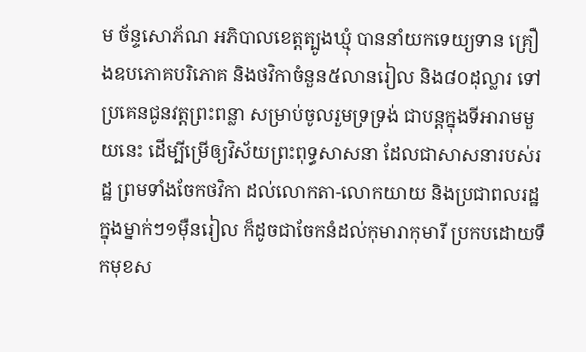ម ច័ន្ទសោភ័ណ អភិបាលខេត្តត្បូងឃ្មុំ បាននាំយកទេយ្យទាន គ្រឿងឧបភោគបរិភោគ និងថវិកាចំនួន៥លានរៀល និង៨០ដុល្លារ ទៅប្រគេនជូនវត្តព្រះពន្លា សម្រាប់ចូលរួមទ្រទ្រង់ ជាបន្តក្នុងទីអារាមមួយនេះ ដើម្បីម្រើឲ្យវិស័យព្រះពុទ្ធសាសនា ដែលជាសាសនារបស់រដ្ឋ ព្រមទាំងចែកថវិកា ដល់លោកតា-លោកយាយ និងប្រជាពលរដ្ឋក្នុងម្នាក់ៗ១ម៉ឺនរៀល ក៏ដូចជាចែកនំដល់កុមារាកុមារី ប្រកបដោយទឹកមុខស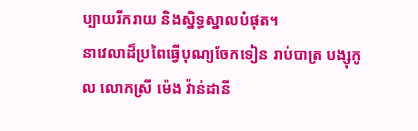ប្បាយរីករាយ និងស្និទ្ធស្នាលបំផុត។
នាវេលាដ៏ប្រពៃធ្វើបុណ្យចែកទៀន រាប់បាត្រ បង្សុកូល លោកស្រី ម៉េង វ៉ាន់ដានី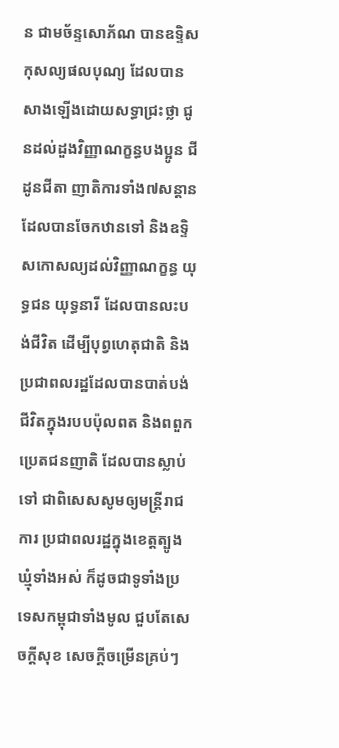ន ជាមច័ន្ទសោភ័ណ បានឧទ្ទិសកុសល្យផលបុណ្យ ដែលបានសាងឡើងដោយសទ្ធាជ្រះថ្លា ជូនដល់ដួងវិញ្ញាណក្ខន្ធបងប្អូន ជីដូនជីតា ញាតិការទាំង៧សន្តាន ដែលបានចែកឋានទៅ និងឧទ្ទិសកោសល្យដល់វិញ្ញាណក្ខន្ធ យុទ្ធជន យុទ្ធនារី ដែលបានលះបង់ជីវិត ដើម្បីបុព្វហេតុជាតិ និងប្រជាពលរដ្ឋដែលបានបាត់បង់ជីវិតក្នុងរបបប៉ុលពត និងពពួកប្រេតជនញាតិ ដែលបានស្លាប់ទៅ ជាពិសេសសូមឲ្យមន្ត្រីរាជការ ប្រជាពលរដ្ឋក្នុងខេត្តត្បូងឃ្មុំទាំងអស់ ក៏ដូចជាទូទាំងប្រទេសកម្ពុជាទាំងមូល ជួបតែសេចក្តីសុខ សេចក្តីចម្រើនគ្រប់ៗ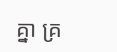គ្នា គ្រ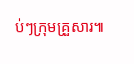ប់ៗក្រុមគ្រួសារ៕